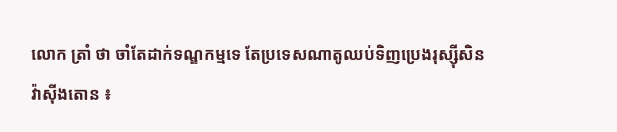លោក ត្រាំ ថា ចាំតែដាក់ទណ្ឌកម្មទេ តែប្រទេសណាតូឈប់ទិញប្រេងរុស្ស៊ីសិន
វ៉ាស៊ីងតោន ៖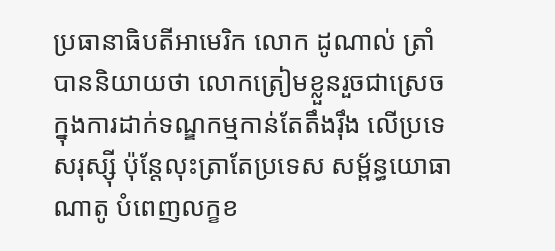ប្រធានាធិបតីអាមេរិក លោក ដូណាល់ ត្រាំ បាននិយាយថា លោកត្រៀមខ្លួនរួចជាស្រេចក្នុងការដាក់ទណ្ឌកម្មកាន់តែតឹងរ៉ឹង លើប្រទេសរុស្ស៊ី ប៉ុន្តែលុះត្រាតែប្រទេស សម្ព័ន្ធយោធា ណាតូ បំពេញលក្ខខ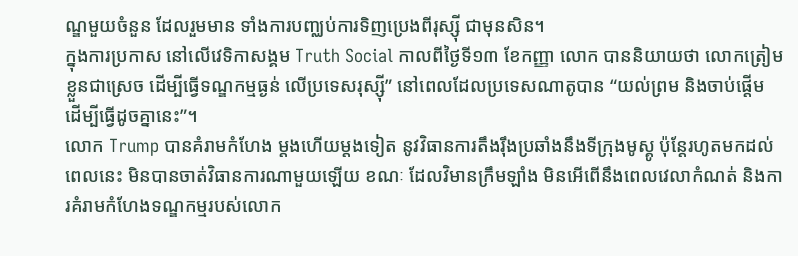ណ្ឌមួយចំនួន ដែលរួមមាន ទាំងការបញ្ឈប់ការទិញប្រេងពីរុស្ស៊ី ជាមុនសិន។
ក្នុងការប្រកាស នៅលើវេទិកាសង្គម Truth Social កាលពីថ្ងៃទី១៣ ខែកញ្ញា លោក បាននិយាយថា លោកត្រៀមខ្លួនជាស្រេច ដើម្បីធ្វើទណ្ឌកម្មធ្ងន់ លើប្រទេសរុស្ស៊ី” នៅពេលដែលប្រទេសណាតូបាន “យល់ព្រម និងចាប់ផ្តើម ដើម្បីធ្វើដូចគ្នានេះ”។
លោក Trump បានគំរាមកំហែង ម្តងហើយម្តងទៀត នូវវិធានការតឹងរ៉ឹងប្រឆាំងនឹងទីក្រុងមូស្គូ ប៉ុន្តែរហូតមកដល់ពេលនេះ មិនបានចាត់វិធានការណាមួយឡើយ ខណៈ ដែលវិមានក្រឹមឡាំង មិនអើពើនឹងពេលវេលាកំណត់ និងការគំរាមកំហែងទណ្ឌកម្មរបស់លោក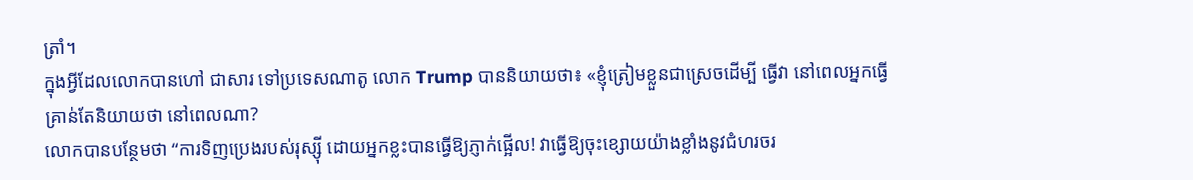ត្រាំ។
ក្នុងអ្វីដែលលោកបានហៅ ជាសារ ទៅប្រទេសណាតូ លោក Trump បាននិយាយថា៖ «ខ្ញុំត្រៀមខ្លួនជាស្រេចដើម្បី ធ្វើវា នៅពេលអ្នកធ្វើ គ្រាន់តែនិយាយថា នៅពេលណា?
លោកបានបន្ថែមថា “ការទិញប្រេងរបស់រុស្ស៊ី ដោយអ្នកខ្លះបានធ្វើឱ្យភ្ញាក់ផ្អើល! វាធ្វើឱ្យចុះខ្សោយយ៉ាងខ្លាំងនូវជំហរចរ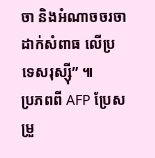ចា និងអំណាចចរចា ដាក់សំពាធ លើប្រទេសរុស្ស៊ី” ៕
ប្រភពពី AFP ប្រែសម្រួ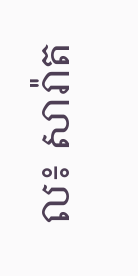ល៖ សារ៉ាត